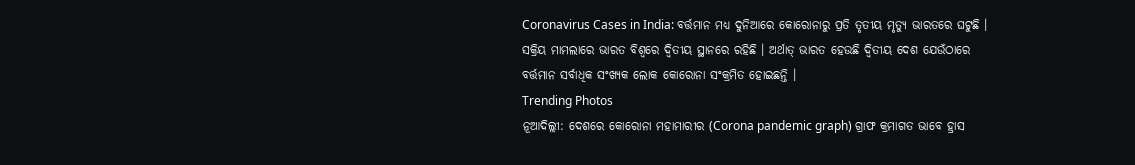Coronavirus Cases in India: ବର୍ତ୍ତମାନ ମଧ୍ୟ ଦୁନିଆରେ କୋରୋନାରୁ ପ୍ରତି ତୃତୀୟ ମୃତ୍ୟୁ ଭାରତରେ ଘଟୁଛି । ସକ୍ରିୟ ମାମଲାରେ ଭାରତ ବିଶ୍ୱରେ ଦ୍ୱିତୀୟ ସ୍ଥାନରେ ରହିଛି । ଅର୍ଥାତ୍ ଭାରତ ହେଉଛି ଦ୍ୱିତୀୟ ଦେଶ ଯେଉଁଠାରେ ବର୍ତ୍ତମାନ ସର୍ବାଧିକ ସଂଖ୍ୟକ ଲୋକ କୋରୋନା ସଂକ୍ରମିତ ହୋଇଛନ୍ତି ।
Trending Photos
ନୂଆଦିଲ୍ଲୀ: ଦେଶରେ କୋରୋନା ମହାମାରୀର (Corona pandemic graph) ଗ୍ରାଫ କ୍ରମାଗତ ଭାବେ ହ୍ରାସ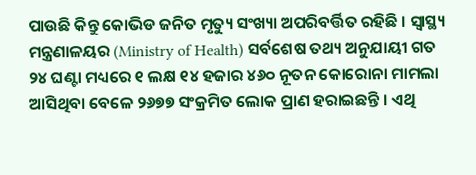ପାଉଛି କିନ୍ତୁ କୋଭିଡ ଜନିତ ମୃତ୍ୟୁ ସଂଖ୍ୟା ଅପରିବର୍ତ୍ତିତ ରହିଛି । ସ୍ୱାସ୍ଥ୍ୟ ମନ୍ତ୍ରଣାଳୟର (Ministry of Health) ସର୍ବଶେଷ ତଥ୍ୟ ଅନୁଯାୟୀ ଗତ ୨୪ ଘଣ୍ଟା ମଧ୍ୟରେ ୧ ଲକ୍ଷ ୧୪ ହଜାର ୪୬୦ ନୂତନ କୋରୋନା ମାମଲା ଆସିଥିବା ବେଳେ ୨୬୭୭ ସଂକ୍ରମିତ ଲୋକ ପ୍ରାଣ ହରାଇଛନ୍ତି । ଏଥି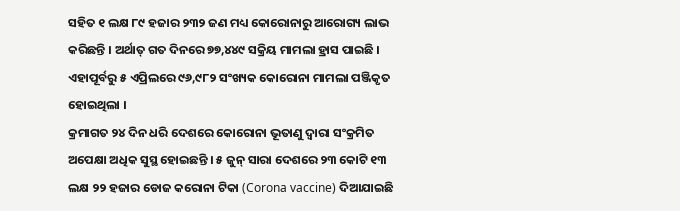ସହିତ ୧ ଲକ୍ଷ ୮୯ ହଜାର ୨୩୨ ଜଣ ମଧ୍ୟ କୋରୋନାରୁ ଆରୋଗ୍ୟ ଲାଭ କରିଛନ୍ତି । ଅର୍ଥାତ୍ ଗତ ଦିନରେ ୭୭,୪୪୯ ସକ୍ରିୟ ମାମଲା ହ୍ରାସ ପାଇଛି । ଏହାପୂର୍ବରୁ ୫ ଏପ୍ରିଲରେ ୯୬,୯୮୨ ସଂଖ୍ୟକ କୋରୋନା ମାମଲା ପଞ୍ଜିକୃତ ହୋଇଥିଲା ।
କ୍ରମାଗତ ୨୪ ଦିନ ଧରି ଦେଶରେ କୋରୋନା ଭୂତାଣୁ ଦ୍ୱାରା ସଂକ୍ରମିତ ଅପେକ୍ଷା ଅଧିକ ସୁସ୍ଥ ହୋଇଛନ୍ତି । ୫ ଜୁନ୍ ସାରା ଦେଶରେ ୨୩ କୋଟି ୧୩ ଲକ୍ଷ ୨୨ ହଜାର ଡୋଜ କରୋନା ଟିକା (Corona vaccine) ଦିଆଯାଇଛି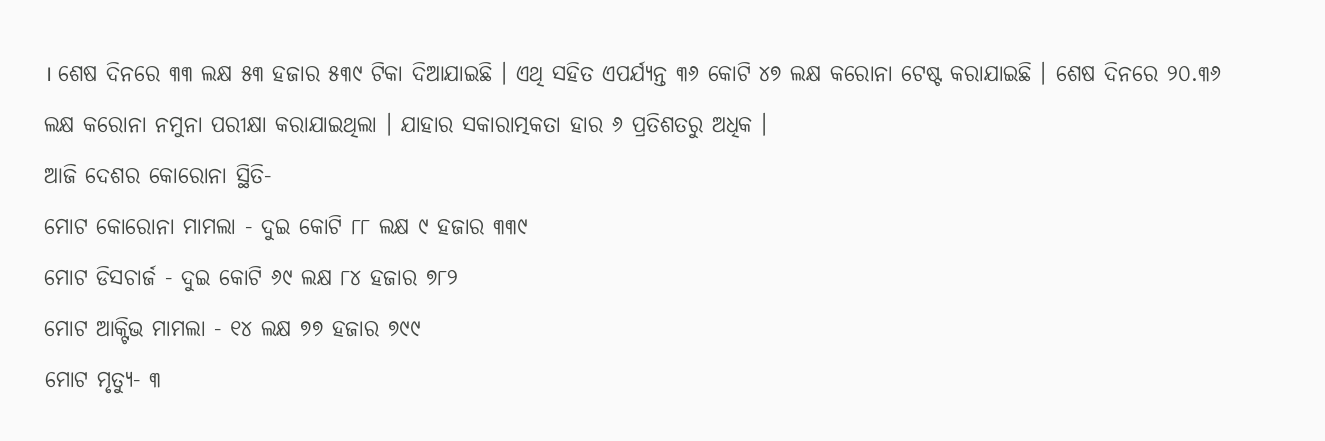। ଶେଷ ଦିନରେ ୩୩ ଲକ୍ଷ ୫୩ ହଜାର ୫୩୯ ଟିକା ଦିଆଯାଇଛି । ଏଥି ସହିତ ଏପର୍ଯ୍ୟନ୍ତ ୩୬ କୋଟି ୪୭ ଲକ୍ଷ କରୋନା ଟେଷ୍ଟ କରାଯାଇଛି । ଶେଷ ଦିନରେ ୨୦.୩୬ ଲକ୍ଷ କରୋନା ନମୁନା ପରୀକ୍ଷା କରାଯାଇଥିଲା । ଯାହାର ସକାରାତ୍ମକତା ହାର ୬ ପ୍ରତିଶତରୁ ଅଧିକ ।
ଆଜି ଦେଶର କୋରୋନା ସ୍ଥିତି-
ମୋଟ କୋରୋନା ମାମଲା - ଦୁଇ କୋଟି ୮୮ ଲକ୍ଷ ୯ ହଜାର ୩୩୯
ମୋଟ ଡିସଚାର୍ଜ - ଦୁଇ କୋଟି ୬୯ ଲକ୍ଷ ୮୪ ହଜାର ୭୮୨
ମୋଟ ଆକ୍ଟିଭ ମାମଲା - ୧୪ ଲକ୍ଷ ୭୭ ହଜାର ୭୯୯
ମୋଟ ମୃତ୍ୟୁ- ୩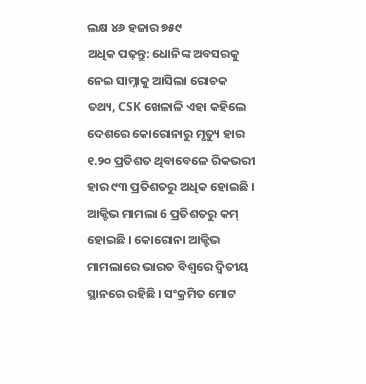ଲକ୍ଷ ୪୬ ହଜାର ୭୫୯
ଅଧିକ ପଢ଼ନ୍ତୁ: ଧୋନିଙ୍କ ଅବସରକୁ ନେଇ ସାମ୍ନାକୁ ଆସିଲା ରୋଚକ ତଥ୍ୟ, CSK ଖେଳାଳି ଏହା କହିଲେ
ଦେଶରେ କୋରୋନାରୁ ମୃତ୍ୟୁ ହାର ୧.୨୦ ପ୍ରତିଶତ ଥିବାବେଳେ ରିକଭରୀ ହାର ୯୩ ପ୍ରତିଶତରୁ ଅଧିକ ହୋଇଛି । ଆକ୍ଟିଭ ମାମଲା 6 ପ୍ରତିଶତରୁ କମ୍ ହୋଇଛି । କୋରୋନା ଆକ୍ଟିଭ ମାମଲାରେ ଭାରତ ବିଶ୍ୱରେ ଦ୍ୱିତୀୟ ସ୍ଥାନରେ ରହିଛି । ସଂକ୍ରମିତ ମୋଟ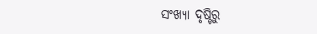ସଂଖ୍ୟା ଦୃଷ୍ଟିରୁ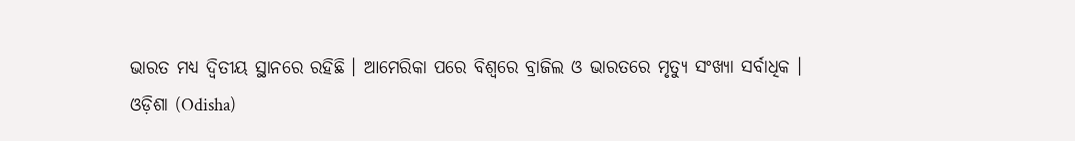ଭାରତ ମଧ୍ୟ ଦ୍ୱିତୀୟ ସ୍ଥାନରେ ରହିଛି । ଆମେରିକା ପରେ ବିଶ୍ୱରେ ବ୍ରାଜିଲ ଓ ଭାରତରେ ମୃତ୍ୟୁ ସଂଖ୍ୟା ସର୍ବାଧିକ ।
ଓଡ଼ିଶା (Odisha)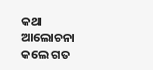କଥା ଆଲୋଚନା କଲେ ଗତ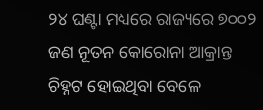୨୪ ଘଣ୍ଟା ମଧ୍ୟରେ ରାଜ୍ୟରେ ୭୦୦୨ ଜଣ ନୂତନ କୋରୋନା ଆକ୍ରାନ୍ତ ଚିହ୍ନଟ ହୋଇଥିବା ବେଳେ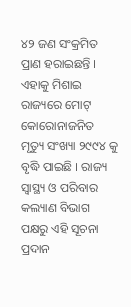୪୨ ଜଣ ସଂକ୍ରମିତ ପ୍ରାଣ ହରାଇଛନ୍ତି । ଏହାକୁ ମିଶାଇ ରାଜ୍ୟରେ ମୋଟ୍ କୋରୋନାଜନିତ ମୃତ୍ୟୁ ସଂଖ୍ୟା ୨୯୯୪ କୁ ବୃଦ୍ଧି ପାଇଛି । ରାଜ୍ୟ ସ୍ବାସ୍ଥ୍ୟ ଓ ପରିବାର କଲ୍ୟାଣ ବିଭାଗ ପକ୍ଷରୁ ଏହି ସୂଚନା ପ୍ରଦାନ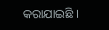କରାଯାଇଛି ।